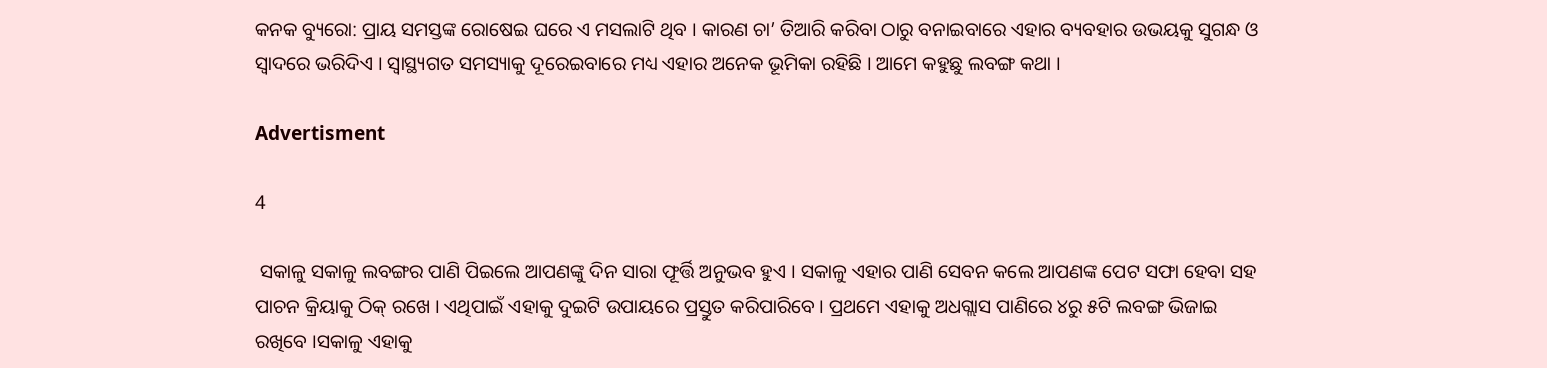କନକ ବ୍ୟୁରୋ: ପ୍ରାୟ ସମସ୍ତଙ୍କ ରୋଷେଇ ଘରେ ଏ ମସଲାଟି ଥିବ । କାରଣ ଚା’ ତିଆରି କରିବା ଠାରୁ ବନାଇବାରେ ଏହାର ବ୍ୟବହାର ଉଭୟକୁ ସୁଗନ୍ଧ ଓ ସ୍ବାଦରେ ଭରିଦିଏ । ସ୍ବାସ୍ଥ୍ୟଗତ ସମସ୍ୟାକୁ ଦୂରେଇବାରେ ମଧ୍ୟ ଏହାର ଅନେକ ଭୂମିକା ରହିଛି । ଆମେ କହୁଛୁ ଲବଙ୍ଗ କଥା ।

Advertisment

4

 ସକାଳୁ ସକାଳୁ ଲବଙ୍ଗର ପାଣି ପିଇଲେ ଆପଣଙ୍କୁ ଦିନ ସାରା ଫୂର୍ତ୍ତି ଅନୁଭବ ହୁଏ । ସକାଳୁ ଏହାର ପାଣି ସେବନ କଲେ ଆପଣଙ୍କ ପେଟ ସଫା ହେବା ସହ ପାଚନ କ୍ରିୟାକୁ ଠିକ୍ ରଖେ । ଏଥିପାଇଁ ଏହାକୁ ଦୁଇଟି ଉପାୟରେ ପ୍ରସ୍ତୁତ କରିପାରିବେ । ପ୍ରଥମେ ଏହାକୁ ଅଧଗ୍ଲାସ ପାଣିରେ ୪ରୁ ୫ଟି ଲବଙ୍ଗ ଭିଜାଇ ରଖିବେ ।ସକାଳୁ ଏହାକୁ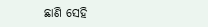ଛାଣି ସେହି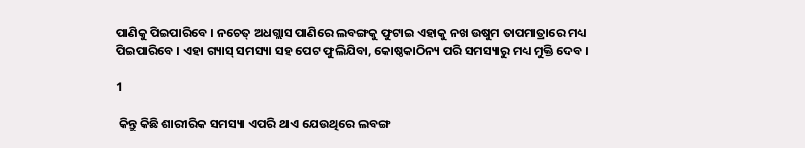ପାଣିକୁ ପିଇପାରିବେ । ନଚେତ୍ ଅଧଗ୍ଲାସ ପାଣିରେ ଲବଙ୍ଗକୁ ଫୁଟାଇ ଏହାକୁ ନଖ ଉଷୁମ ତାପମାତ୍ରାରେ ମଧ୍ୟ ପିଇପାରିବେ । ଏହା ଗ୍ୟାସ୍ ସମସ୍ୟା ସହ ପେଟ ଫୁଲିଯିବା, କୋଷ୍ଠକାଠିନ୍ୟ ପରି ସମସ୍ୟାରୁ ମଧ୍ୟ ମୁକ୍ତି ଦେବ ।

1

 କିନ୍ତୁ କିଛି ଶାରୀରିକ ସମସ୍ୟା ଏପରି ଥାଏ ଯେଉଥିରେ ଲବଙ୍ଗ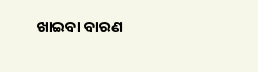ଖାଇବା ବାରଣ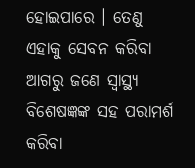ହୋଇପାରେ । ତେଣୁ ଏହାକୁ ସେବନ କରିବା ଆଗରୁ ଜଣେ ସ୍ବାସ୍ଥ୍ୟ ବିଶେଷଜ୍ଞଙ୍କ ସହ ପରାମର୍ଶ କରିବା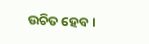ଉଚିତ ହେବ ।